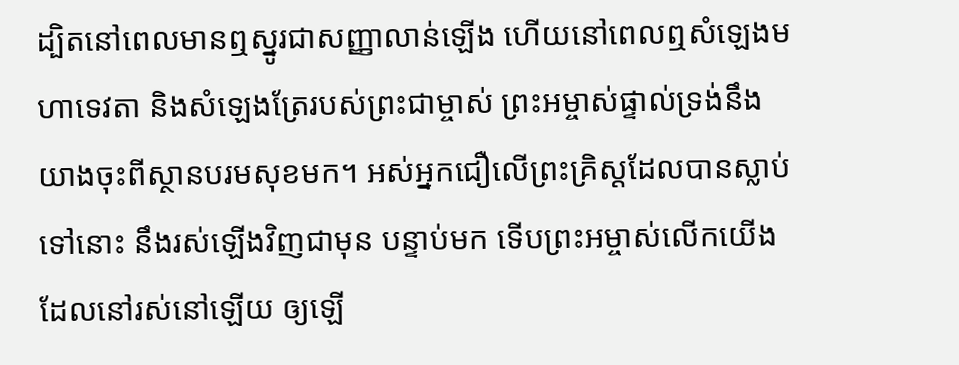ដ្បិតនៅពេលមានឮស្នូរជាសញ្ញាលាន់ឡើង ហើយនៅពេលឮសំឡេងមហាទេវតា និងសំឡេងត្រែរបស់ព្រះជាម្ចាស់ ព្រះអម្ចាស់ផ្ទាល់ទ្រង់នឹងយាងចុះពីស្ថានបរមសុខមក។ អស់អ្នកជឿលើព្រះគ្រិស្តដែលបានស្លាប់ទៅនោះ នឹងរស់ឡើងវិញជាមុន បន្ទាប់មក ទើបព្រះអម្ចាស់លើកយើងដែលនៅរស់នៅឡើយ ឲ្យឡើ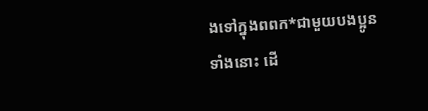ងទៅក្នុងពពក*ជាមួយបងប្អូនទាំងនោះ ដើ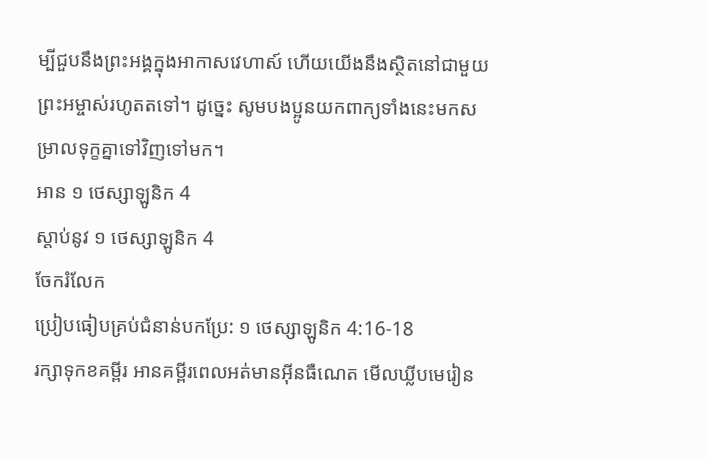ម្បីជួបនឹងព្រះអង្គក្នុងអាកាសវេហាស៍ ហើយយើងនឹងស្ថិតនៅជាមួយព្រះអម្ចាស់រហូតតទៅ។ ដូច្នេះ សូមបងប្អូនយកពាក្យទាំងនេះមកសម្រាលទុក្ខគ្នាទៅវិញទៅមក។
អាន ១ ថេស្សាឡូនិក 4
ស្ដាប់នូវ ១ ថេស្សាឡូនិក 4
ចែករំលែក
ប្រៀបធៀបគ្រប់ជំនាន់បកប្រែ: ១ ថេស្សាឡូនិក 4:16-18
រក្សាទុកខគម្ពីរ អានគម្ពីរពេលអត់មានអ៊ីនធឺណេត មើលឃ្លីបមេរៀន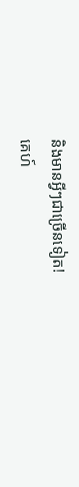និងមានអ្វីៗជាច្រើនទៀត!
គេហ៍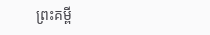ព្រះគម្ពី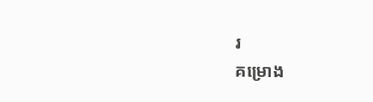រ
គម្រោង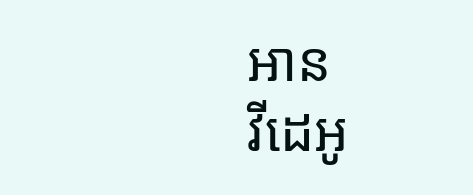អាន
វីដេអូ